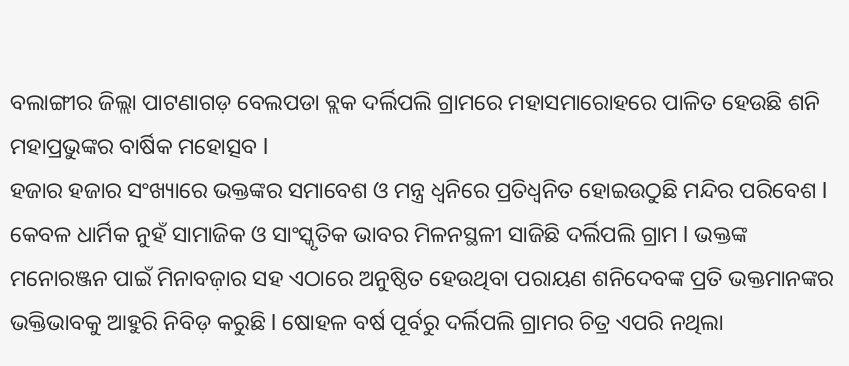ବଲାଙ୍ଗୀର ଜିଲ୍ଲା ପାଟଣାଗଡ଼ ବେଲପଡା ବ୍ଲକ ଦର୍ଲିପଲି ଗ୍ରାମରେ ମହାସମାରୋହରେ ପାଳିତ ହେଉଛି ଶନି ମହାପ୍ରଭୁଙ୍କର ବାର୍ଷିକ ମହୋତ୍ସବ l
ହଜାର ହଜାର ସଂଖ୍ୟାରେ ଭକ୍ତଙ୍କର ସମାବେଶ ଓ ମନ୍ତ୍ର ଧ୍ୱନିରେ ପ୍ରତିଧ୍ବନିତ ହୋଇଉଠୁଛି ମନ୍ଦିର ପରିବେଶ l କେବଳ ଧାର୍ମିକ ନୁହଁ ସାମାଜିକ ଓ ସାଂସ୍କୃତିକ ଭାବର ମିଳନସ୍ଥଳୀ ସାଜିଛି ଦର୍ଲିପଲି ଗ୍ରାମ l ଭକ୍ତଙ୍କ ମନୋରଞ୍ଜନ ପାଇଁ ମିନାବଜ଼ାର ସହ ଏଠାରେ ଅନୁଷ୍ଠିତ ହେଉଥିବା ପରାୟଣ ଶନିଦେବଙ୍କ ପ୍ରତି ଭକ୍ତମାନଙ୍କର ଭକ୍ତିଭାବକୁ ଆହୁରି ନିବିଡ଼ କରୁଛି l ଷୋହଳ ବର୍ଷ ପୂର୍ବରୁ ଦର୍ଲିପଲି ଗ୍ରାମର ଚିତ୍ର ଏପରି ନଥିଲା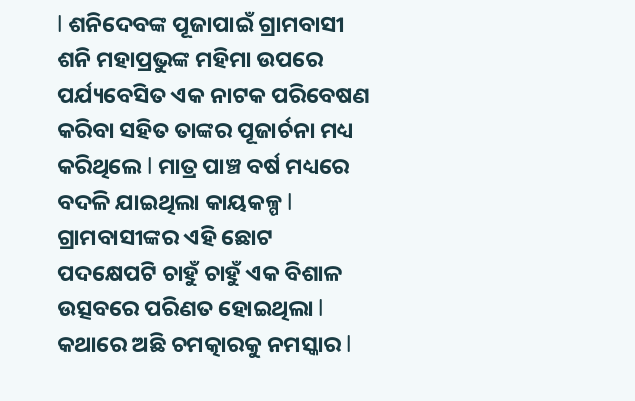l ଶନିଦେବଙ୍କ ପୂଜାପାଇଁ ଗ୍ରାମବାସୀ ଶନି ମହାପ୍ରଭୁଙ୍କ ମହିମା ଉପରେ ପର୍ଯ୍ୟବେସିତ ଏକ ନାଟକ ପରିବେଷଣ କରିବା ସହିତ ତାଙ୍କର ପୂଜାର୍ଚନା ମଧ୍ୟ କରିଥିଲେ l ମାତ୍ର ପାଞ୍ଚ ବର୍ଷ ମଧ୍ୟରେ ବଦଳି ଯାଇଥିଲା କାୟକଳ୍ପ l ଗ୍ରାମବାସୀଙ୍କର ଏହି ଛୋଟ ପଦକ୍ଷେପଟି ଚାହୁଁ ଚାହୁଁ ଏକ ବିଶାଳ ଉତ୍ସବରେ ପରିଣତ ହୋଇଥିଲା l କଥାରେ ଅଛି ଚମତ୍କାରକୁ ନମସ୍କାର l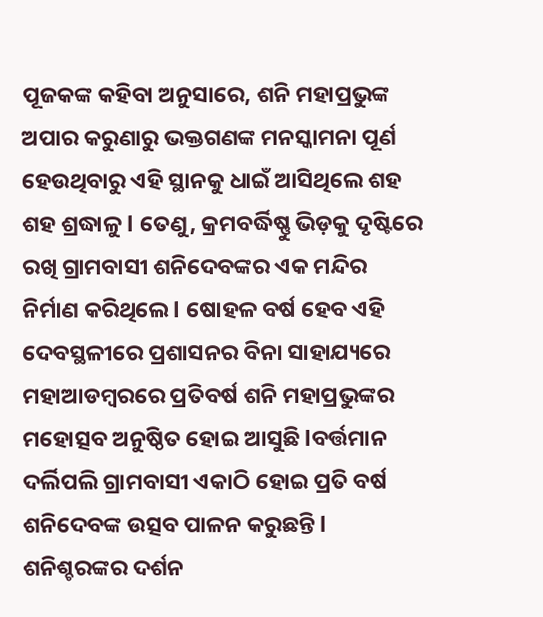ପୂଜକଙ୍କ କହିବା ଅନୁସାରେ, ଶନି ମହାପ୍ରଭୁଙ୍କ ଅପାର କରୁଣାରୁ ଭକ୍ତଗଣଙ୍କ ମନସ୍କାମନା ପୂର୍ଣ ହେଉଥିବାରୁ ଏହି ସ୍ଥାନକୁ ଧାଇଁ ଆସିଥିଲେ ଶହ ଶହ ଶ୍ରଦ୍ଧାଳୁ l ତେଣୁ, କ୍ରମବର୍ଦ୍ଧିଷ୍ଣୁ ଭିଡ଼କୁ ଦୃଷ୍ଟିରେ ରଖି ଗ୍ରାମବାସୀ ଶନିଦେବଙ୍କର ଏକ ମନ୍ଦିର ନିର୍ମାଣ କରିଥିଲେ l ଷୋହଳ ବର୍ଷ ହେବ ଏହି ଦେବସ୍ଥଳୀରେ ପ୍ରଶାସନର ବିନା ସାହାଯ୍ୟରେ ମହାଆଡମ୍ବରରେ ପ୍ରତିବର୍ଷ ଶନି ମହାପ୍ରଭୁଙ୍କର ମହୋତ୍ସବ ଅନୁଷ୍ଠିତ ହୋଇ ଆସୁଛି lବର୍ତ୍ତମାନ ଦର୍ଲିପଲି ଗ୍ରାମବାସୀ ଏକାଠି ହୋଇ ପ୍ରତି ବର୍ଷ ଶନିଦେବଙ୍କ ଉତ୍ସବ ପାଳନ କରୁଛନ୍ତି l ଶନିଶ୍ଚରଙ୍କର ଦର୍ଶନ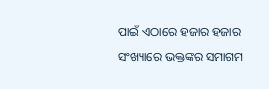ପାଇଁ ଏଠାରେ ହଜାର ହଜାର ସଂଖ୍ୟାରେ ଭକ୍ତଙ୍କର ସମାଗମ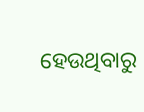ହେଉଥିବାରୁ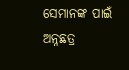ସେମାନଙ୍କ ପାଇଁ ଅନ୍ନଛତ୍ର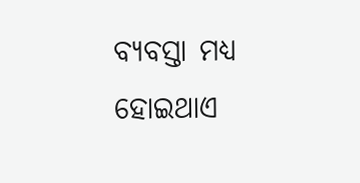ବ୍ୟବସ୍ତା ମଧ୍ୟ ହୋଇଥାଏ